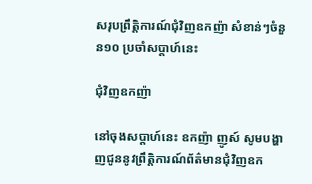សរុបព្រឹត្ដិការណ៍ជុំវិញឧកញ៉ា សំខាន់ៗចំនួន១០ ប្រចាំសប្ដាហ៍នេះ

ជុំវិញឧកញ៉ា

នៅចុងសប្តាហ៍នេះ ឧកញ៉ា ញូស៍ សូមបង្ហាញជូននូវព្រឹត្តិការណ៍ព័ត៌មានជុំវិញឧក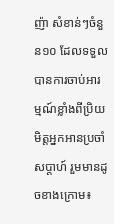ញ៉ា សំខាន់ៗចំនួន១០ ដែលទទួលបានការចាប់អារម្មណ៍ខ្លាំងពីប្រិយមិត្តអ្នកអានប្រចាំសប្តាហ៍ រួមមានដូចខាងក្រោម៖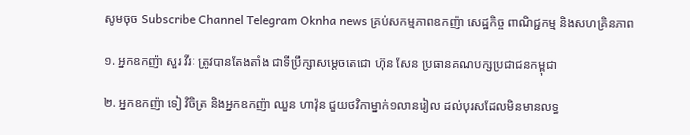សូមចុច Subscribe Channel Telegram Oknha news គ្រប់សកម្មភាពឧកញ៉ា សេដ្ឋកិច្ច ពាណិជ្ជកម្ម និងសហគ្រិនភាព

១. អ្នកឧកញ៉ា សួរ វីរៈ ត្រូវបានតែងតាំង ជាទីប្រឹក្សាសម្ដេចតេជោ ហ៊ុន សែន ប្រធានគណបក្សប្រជាជនកម្ពុជា

២. អ្នកឧកញ៉ា ទៀ វិចិត្រ និងអ្នកឧកញ៉ា ឈួន ហាវ៉ុន ជួយថវិកាម្នាក់១លានរៀល ដល់បុរសដែលមិនមានលទ្ធ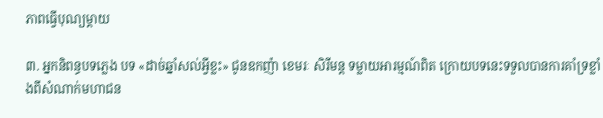ភាពធ្វើបុណ្យម្តាយ

៣. អ្នកនិពន្ធបទភ្លេង បទ «ដាច់ឆ្នាំសល់អ្វីខ្លះ» ជូនឧកញ៉ា ខេមរៈ សិរីមន្ដ ទម្លាយអារម្មណ៍ពិត ក្រោយបទនេះទទួលបានការគាំទ្រខ្លាំងពីសំណាក់មហាជន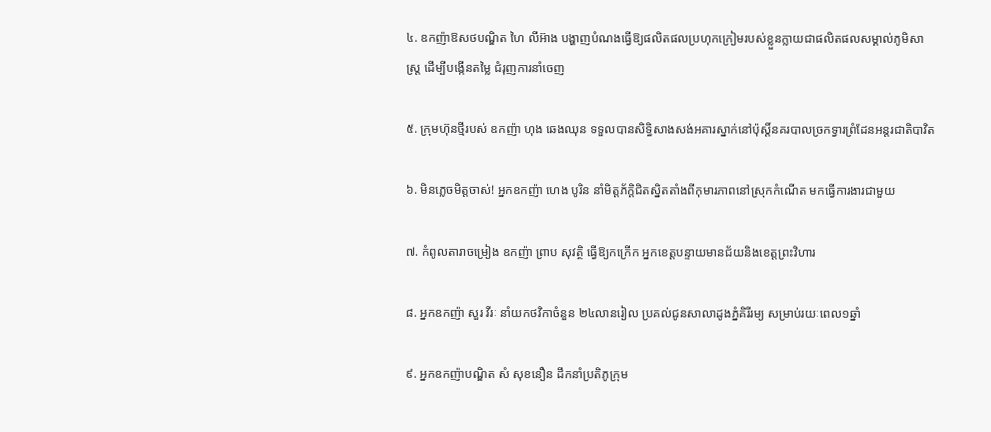៤. ឧកញ៉ាឱសថបណ្ឌិត ហៃ លីអ៊ាង បង្ហាញបំណងធ្វើឱ្យផលិតផលប្រហុកក្រៀមរបស់ខ្លួនក្លាយជាផលិតផលសម្គាល់ភូមិសាស្រ្ត ដើម្បីបង្កើនតម្លៃ ជំរុញការនាំចេញ

៥. ក្រុមហ៊ុនថ្មីរបស់ ឧកញ៉ា ហុង ឆេងឈុន ទទួលបានសិទ្ធិសាងសង់អគារស្នាក់នៅប៉ុស្តិ៍នគរបាលច្រកទ្វារព្រំដែនអន្តរជាតិបាវិត

៦. មិនភ្លេចមិត្តចាស់! អ្នកឧកញ៉ា ហេង បូរិន នាំមិត្តភ័ក្តិជិតស្និតតាំងពីកុមារភាពនៅស្រុកកំណើត មកធ្វើការងារជាមួយ

៧. កំពូលតារាចម្រៀង ឧកញ៉ា ព្រាប សុវត្ថិ ធ្វើឱ្យកក្រើក អ្នកខេត្តបន្ទាយមានជ័យនិងខេត្តព្រះវិហារ

៨. អ្នកឧកញ៉ា សួរ វីរៈ នាំយកថវិកាចំនួន ២៤លានរៀល ប្រគល់ជូនសាលាដូងភ្នំគិរីរម្យ សម្រាប់រយៈពេល១ឆ្នាំ

៩. អ្នកឧកញ៉ាបណ្ឌិត សំ សុខនឿន ដឹកនាំប្រតិភូក្រុម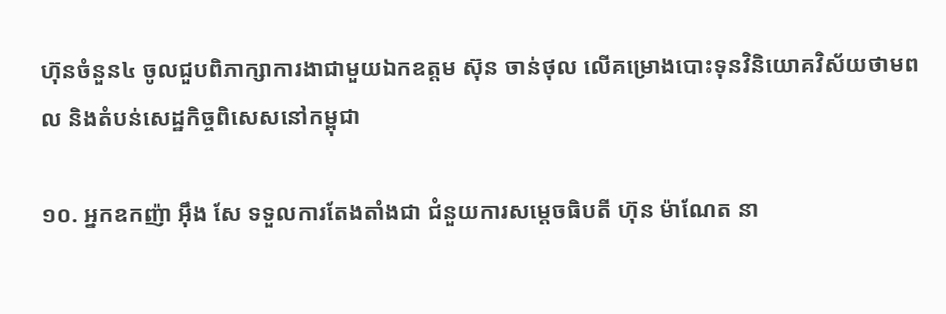ហ៊ុនចំនួន៤ ចូលជួបពិភាក្សាការងាជាមួយឯកឧត្តម ស៊ុន ចាន់ថុល លើគម្រោងបោះទុនវិនិយោគវិស័យថាមពល និងតំបន់សេដ្ឋកិច្ចពិសេសនៅកម្ពុជា

១០. អ្នកឧកញ៉ា អុឹង សែ ទទួលការតែងតាំងជា ជំនួយការសម្តេចធិបតី ហ៊ុន ម៉ាណែត នា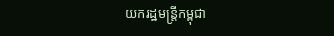យករដ្ឋមន្ត្រីកម្ពុជា